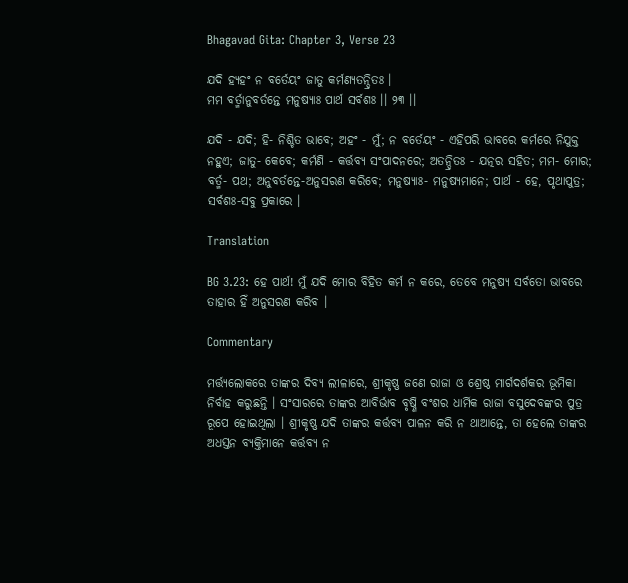Bhagavad Gita: Chapter 3, Verse 23

ଯଦି ହ୍ୟହଂ ନ ବର୍ତେୟଂ ଜାତୁ କର୍ମଣ୍ୟତନ୍ଦ୍ରିତଃ ।
ମମ ବର୍ତ୍ମାନୁବର୍ତନ୍ତେ ମନୁଷ୍ୟାଃ ପାର୍ଥ ସର୍ବଶଃ ।। ୨୩ ।।

ଯଦି - ଯଦି; ହି- ନିଶ୍ଚିତ ଭାବେ; ଅହଂ - ମୁଁ; ନ ବର୍ତେୟଂ - ଏହିପରି ଭାବରେ କର୍ମରେ ନିଯୁକ୍ତ ନହୁଏ; ଜାତୁ- କେବେ; କର୍ମଣି - କର୍ତ୍ତବ୍ୟ ସଂପାଦନରେ; ଅତନ୍ଦ୍ରିତଃ - ଯତ୍ନର ସହିତ; ମମ- ମୋର; ବର୍ତ୍ମ- ପଥ; ଅନୁବର୍ତନ୍ତେ-ଅନୁସରଣ କରିବେ; ମନୁଷ୍ୟାଃ- ମନୁଷ୍ୟମାନେ; ପାର୍ଥ - ହେ, ପୃଥାପୁତ୍ର; ସର୍ବଶଃ-ସବୁ ପ୍ରକାରେ ।

Translation

BG 3.23: ହେ ପାର୍ଥ! ମୁଁ ଯଦି ମୋର ବିହିତ କର୍ମ ନ କରେ, ତେବେ ମନୁଷ୍ୟ ସର୍ବତୋ ଭାବରେ ତାହାର ହିଁ ଅନୁସରଣ କରିବ ।

Commentary

ମର୍ତ୍ତ୍ୟଲୋକରେ ତାଙ୍କର ଦିବ୍ୟ ଲୀଳାରେ, ଶ୍ରୀକୃଷ୍ଣ ଜଣେ ରାଜା ଓ ଶ୍ରେଷ୍ଠ ମାର୍ଗଦର୍ଶକର ଭୂମିକା ନିର୍ବାହ କରୁଛନ୍ତି । ସଂସାରରେ ତାଙ୍କର ଆବିର୍ଭାବ ବୃଷ୍ଣି ବଂଶର ଧାର୍ମିକ ରାଜା ବସୁଦେବଙ୍କର ପୁତ୍ର ରୂପେ ହୋଇଥିଲା । ଶ୍ରୀକୃଷ୍ଣ ଯଦି ତାଙ୍କର କର୍ତ୍ତବ୍ୟ ପାଳନ କରି ନ ଥାଆନ୍ତେ, ତା ହେଲେ ତାଙ୍କର ଅଧସ୍ତନ ବ୍ୟକ୍ତିମାନେ କର୍ତ୍ତବ୍ୟ ନ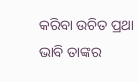କରିବା ଉଚିତ ପ୍ରଥା ଭାବି ତାଙ୍କର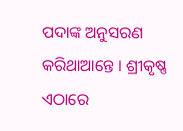ପଦାଙ୍କ ଅନୁସରଣ କରିଥାଆନ୍ତେ । ଶ୍ରୀକୃଷ୍ଣ ଏଠାରେ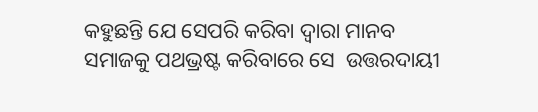କହୁଛନ୍ତି ଯେ ସେପରି କରିବା ଦ୍ୱାରା ମାନବ ସମାଜକୁ ପଥଭ୍ରଷ୍ଟ କରିବାରେ ସେ  ଉତ୍ତରଦାୟୀ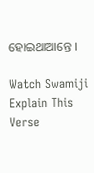ହୋଇଥାଆନ୍ତେ ।

Watch Swamiji Explain This Verse